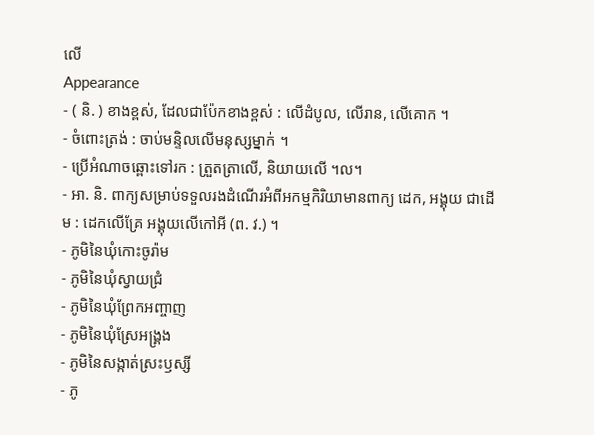លើ
Appearance
- ( និ. ) ខាងខ្ពស់, ដែលជាប៉ែកខាងខ្ពស់ : លើដំបូល, លើរាន, លើគោក ។
- ចំពោះត្រង់ : ចាប់មន្ទិលលើមនុស្សម្នាក់ ។
- ប្រើអំណាចឆ្ពោះទៅរក : ត្រួតត្រាលើ, និយាយលើ ។ល។
- អា. និ. ពាក្យសម្រាប់ទទួលរងដំណើរអំពីអកម្មកិរិយាមានពាក្យ ដេក, អង្គុយ ជាដើម : ដេកលើគ្រែ អង្គុយលើកៅអី (ព. វ.) ។
- ភូមិនៃឃុំកោះចូរ៉ាម
- ភូមិនៃឃុំស្វាយជ្រំ
- ភូមិនៃឃុំព្រែកអញ្ចាញ
- ភូមិនៃឃុំស្រែអង្គ្រង
- ភូមិនៃសង្កាត់ស្រះឫស្សី
- ភូ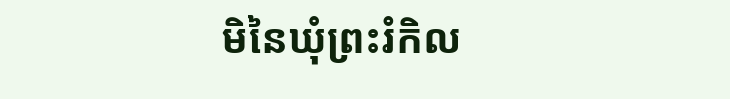មិនៃឃុំព្រះរំកិល